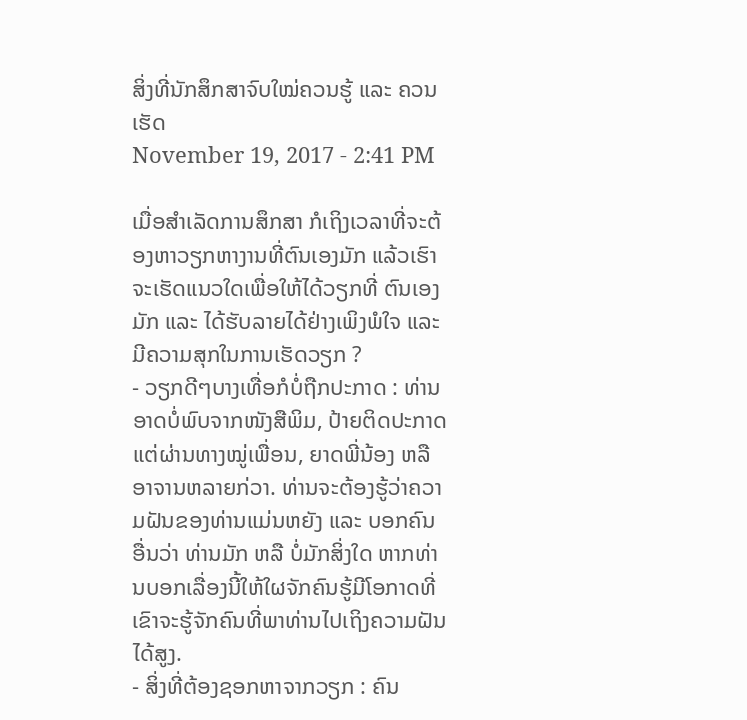ສິ່ງທີ່ນັກສຶກສາຈົບໃໝ່ຄວນຮູ້ ແລະ ຄວນເຮັດ
November 19, 2017 - 2:41 PM

ເມື່ອສຳເລັດການສຶກສາ ກໍເຖິງເວລາທີ່ຈະຕ້ອງຫາວຽກຫາງານທີ່ຕົນເອງມັກ ແລ້ວເຮົາຈະເຮັດແນວໃດເພື່ອໃຫ້ໄດ້ວຽກທີ່ ຕົນເອງມັກ ແລະ ໄດ້ຮັບລາຍໄດ້ຢ່າງເພິງພໍໃຈ ແລະ ມີຄວາມສຸກໃນການເຮັດວຽກ ?
- ວຽກດີໆບາງເທື່ອກໍບໍ່ຖືກປະກາດ : ທ່ານອາດບໍ່ພົບຈາກໜັງສືພິມ, ປ້າຍຕິດປະກາດ ແຕ່ຜ່ານທາງໝູ່ເພື່ອນ, ຍາດພີ່ນ້ອງ ຫລື ອາຈານຫລາຍກ່ວາ. ທ່ານຈະຕ້ອງຮູ້ວ່າຄວາມຝັນຂອງທ່ານແມ່ນຫຍັງ ແລະ ບອກຄົນອື່ນວ່າ ທ່ານມັກ ຫລື ບໍ່ມັກສິ່ງໃດ ຫາກທ່ານບອກເລື່ອງນີ້ໃຫ້ໃຜຈັກຄົນຮູ້ມີໂອກາດທີ່ເຂົາຈະຮູ້ຈັກຄົນທີ່ພາທ່ານໄປເຖິງຄວາມຝັນໄດ້ສູງ.
- ສິ່ງທີ່ຕ້ອງຊອກຫາຈາກວຽກ : ຄົນ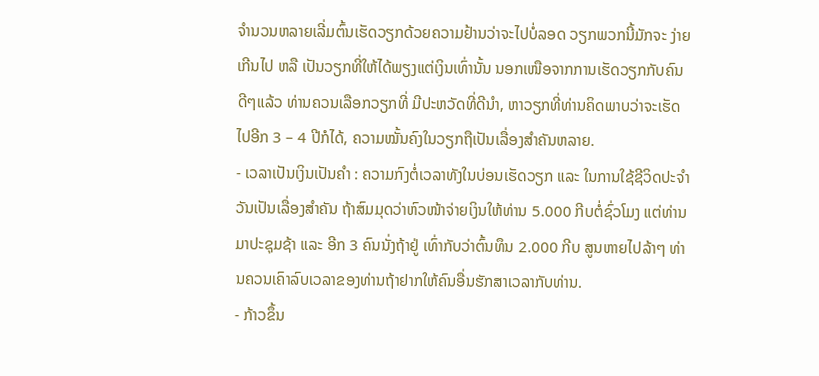ຈຳນວນຫລາຍເລີ່ມຕົ້ນເຮັດວຽກດ້ວຍຄວາມຢ້ານວ່າຈະໄປບໍ່ລອດ ວຽກພວກນີ້ມັກຈະ ງ່າຍເກີນໄປ ຫລື ເປັນວຽກທີ່ໃຫ້ໄດ້ພຽງແຕ່ເງິນເທົ່ານັ້ນ ນອກເໜືອຈາກການເຮັດວຽກກັບຄົນດີໆແລ້ວ ທ່ານຄວນເລືອກວຽກທີ່ ມີປະຫວັດທີ່ດີນຳ, ຫາວຽກທີ່ທ່ານຄິດພາບວ່າຈະເຮັດໄປອີກ 3 – 4 ປີກໍໄດ້, ຄວາມໝັ້ນຄົງໃນວຽກຖືເປັນເລື່ອງສຳຄັນຫລາຍ.
- ເວລາເປັນເງິນເປັນຄຳ : ຄວາມກົງຕໍ່ເວລາທັງໃນບ່ອນເຮັດວຽກ ແລະ ໃນການໃຊ້ຊີວິດປະຈຳວັນເປັນເລື່ອງສຳຄັນ ຖ້າສົມມຸດວ່າຫົວໜ້າຈ່າຍເງິນໃຫ້ທ່ານ 5.000 ກີບຕໍ່ຊົ່ວໂມງ ແຕ່ທ່ານມາປະຊຸມຊ້າ ແລະ ອີກ 3 ຄົນນັ່ງຖ້າຢູ່ ເທົ່າກັບວ່າຕົ້ນທຶນ 2.000 ກີບ ສູນຫາຍໄປລ້າໆ ທ່ານຄວນເຄົາລົບເວລາຂອງທ່ານຖ້າຢາກໃຫ້ຄົນອື່ນຮັກສາເວລາກັບທ່ານ.
- ກ້າວຂຶ້ນ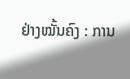ຢ່າງໝັ້ນຄົງ : ການ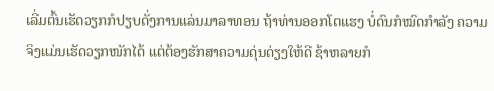ເລີ່ມຕົ້ນເຮັດວຽກກໍປຽບດັ່ງການແລ່ນມາລາທອນ ຖ້າທ່ານອອກໂຕແຮງ ບໍ່ດົນກໍໝົດກຳລັງ ຄວາມຈິງແມ່ນເຮັດວຽກໜັກໄດ້ ແຕ່ຕ້ອງຮັກສາຄວາມດຸ່ນດ່ຽງໃຫ້ດີ ຊ້າຫລາຍກໍ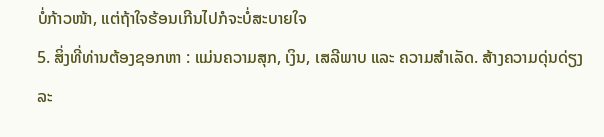ບໍ່ກ້າວໜ້າ, ແຕ່ຖ້າໃຈຮ້ອນເກີນໄປກໍຈະບໍ່ສະບາຍໃຈ
5. ສິ່ງທີ່ທ່ານຕ້ອງຊອກຫາ : ແມ່ນຄວາມສຸກ, ເງິນ, ເສລີພາບ ແລະ ຄວາມສຳເລັດ. ສ້າງຄວາມດຸ່ນດ່ຽງລະ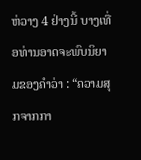ຫ່ວາງ 4 ຢ່າງນີ້ ບາງເທື່ອທ່ານອາດຈະພົບນິຍາມຂອງຄຳວ່າ : “ຄວາມສຸກຈາກກາ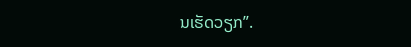ນເຮັດວຽກ”.